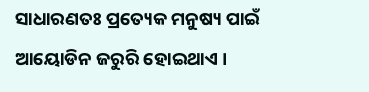ସାଧାରଣତଃ ପ୍ରତ୍ୟେକ ମନୁଷ୍ୟ ପାଇଁ ଆୟୋଡିନ ଜରୁରି ହୋଇଥାଏ ।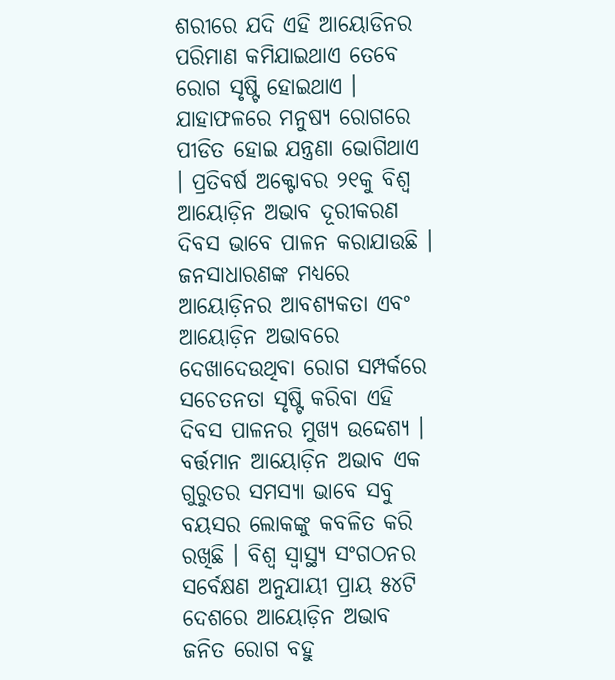ଶରୀରେ ଯଦି ଏହି ଆୟୋଡିନର ପରିମାଣ କମିଯାଇଥାଏ ତେବେ ରୋଗ ସୃଷ୍ଟି ହୋଇଥାଏ । ଯାହାଫଳରେ ମନୁଷ୍ୟ ରୋଗରେ ପୀଡିତ ହୋଇ ଯନ୍ତ୍ରଣା ଭୋଗିଥାଏ । ପ୍ରତିବର୍ଷ ଅକ୍ଟୋବର ୨୧କୁ ବିଶ୍ୱ ଆୟୋଡ଼ିନ ଅଭାବ ଦୂରୀକରଣ ଦିବସ ଭାବେ ପାଳନ କରାଯାଉଛି । ଜନସାଧାରଣଙ୍କ ମଧ୍ୟରେ ଆୟୋଡ଼ିନର ଆବଶ୍ୟକତା ଏବଂ ଆୟୋଡ଼ିନ ଅଭାବରେ ଦେଖାଦେଉଥିବା ରୋଗ ସମ୍ପର୍କରେ ସଚେତନତା ସୃଷ୍ଟି କରିବା ଏହି ଦିବସ ପାଳନର ମୁଖ୍ୟ ଉଦ୍ଦେଶ୍ୟ ।
ବର୍ତ୍ତମାନ ଆୟୋଡ଼ିନ ଅଭାବ ଏକ ଗୁରୁତର ସମସ୍ୟା ଭାବେ ସବୁ ବୟସର ଲୋକଙ୍କୁ କବଳିତ କରି ରଖିଛି । ବିଶ୍ୱ ସ୍ୱାସ୍ଥ୍ୟ ସଂଗଠନର ସର୍ବେକ୍ଷଣ ଅନୁଯାୟୀ ପ୍ରାୟ ୫୪ଟି ଦେଶରେ ଆୟୋଡ଼ିନ ଅଭାବ ଜନିତ ରୋଗ ବହୁ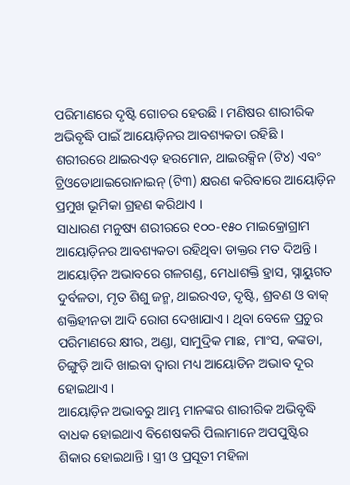ପରିମାଣରେ ଦୃଷ୍ଟି ଗୋଚର ହେଉଛି । ମଣିଷର ଶାରୀରିକ ଅଭିବୃଦ୍ଧି ପାଇଁ ଆୟୋଡ଼ିନର ଆବଶ୍ୟକତା ରହିଛି । ଶରୀରରେ ଥାଇରଏଡ଼ ହରମୋନ, ଥାଇରକ୍ସିନ (ଟି୪) ଏବଂ ଟ୍ରିଓଡୋଥାଇରୋନାଇନ୍ (ଟି୩) କ୍ଷରଣ କରିବାରେ ଆୟୋଡ଼ିନ ପ୍ରମୁଖ ଭୂମିକା ଗ୍ରହଣ କରିଥାଏ ।
ସାଧାରଣ ମନୁଷ୍ୟ ଶରୀରରେ ୧୦୦-୧୫୦ ମାଇକ୍ରୋଗ୍ରାମ ଆୟୋଡ଼ିନର ଆବଶ୍ୟକତା ରହିଥିବା ଡାକ୍ତର ମତ ଦିଅନ୍ତି । ଆୟୋଡ଼ିନ ଅଭାବରେ ଗଳଗଣ୍ଡ, ମେଧାଶକ୍ତି ହ୍ରାସ, ସ୍ନାୟୁଗତ ଦୁର୍ବଳତା, ମୃତ ଶିଶୁ ଜନ୍ମ, ଥାଇରଏଡ, ଦୃଷ୍ଟି, ଶ୍ରବଣ ଓ ବାକ୍ ଶକ୍ତିହୀନତା ଆଦି ରୋଗ ଦେଖାଯାଏ । ଥିବା ବେଳେ ପ୍ରଚୁର ପରିମାଣରେ କ୍ଷୀର, ଅଣ୍ଡା, ସାମୁଦ୍ରିକ ମାଛ, ମାଂସ, କଙ୍କଡା, ଚିଙ୍ଗୁଡ଼ି ଆଦି ଖାଇବା ଦ୍ୱାରା ମଧ୍ୟ ଆୟୋଡିନ ଅଭାବ ଦୂର ହୋଇଥାଏ ।
ଆୟୋଡ଼ିନ ଅଭାବରୁ ଆମ୍ଭ ମାନଙ୍କର ଶାରୀରିକ ଅଭିବୃଦ୍ଧି ବାଧକ ହୋଇଥାଏ ବିଶେଷକରି ପିଲାମାନେ ଅପପୁଷ୍ଟିର ଶିକାର ହୋଇଥାନ୍ତି । ସ୍ତ୍ରୀ ଓ ପ୍ରସୂତୀ ମହିଳା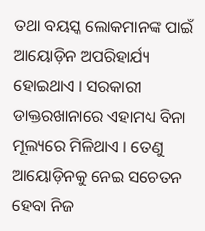ତଥା ବୟସ୍କ ଲୋକମାନଙ୍କ ପାଇଁ ଆୟୋଡ଼ିନ ଅପରିହାର୍ଯ୍ୟ ହୋଇଥାଏ । ସରକାରୀ ଡାକ୍ତରଖାନାରେ ଏହାମଧ୍ୟ ବିନା ମୂଲ୍ୟରେ ମିଳିଥାଏ । ତେଣୁ ଆୟୋଡ଼ିନକୁ ନେଇ ସଚେତନ ହେବା ନିଜ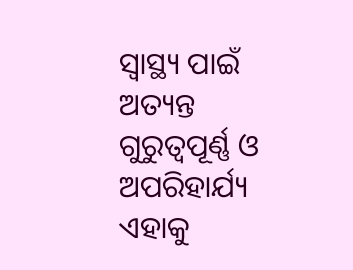ସ୍ୱାସ୍ଥ୍ୟ ପାଇଁ ଅତ୍ୟନ୍ତ ଗୁରୁତ୍ୱପୂର୍ଣ୍ଣ ଓ ଅପରିହାର୍ଯ୍ୟ ଏହାକୁ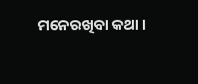ମନେରଖିବା କଥା ।